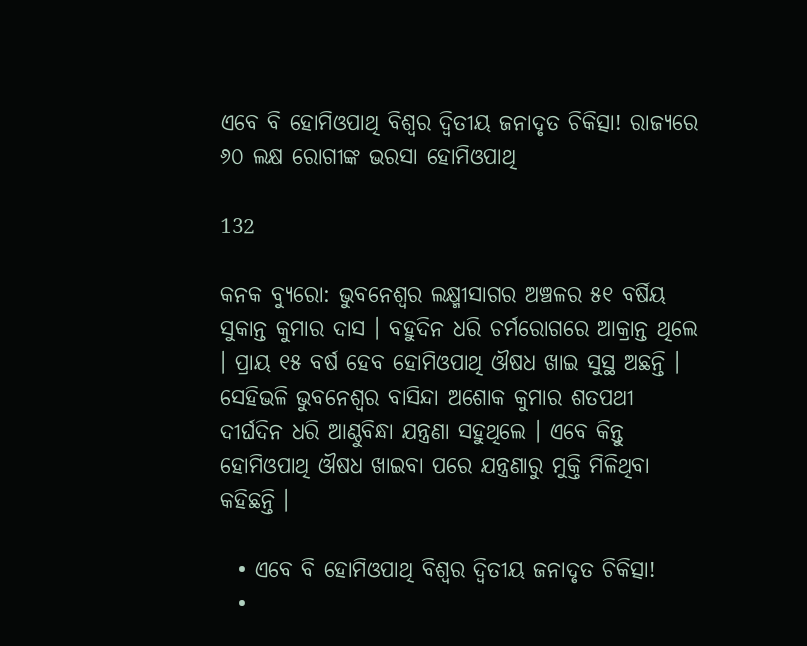ଏବେ ବି ହୋମିଓପାଥି ବିଶ୍ୱର ଦ୍ୱିତୀୟ ଜନାଦୃତ ଚିକିତ୍ସା! ରାଜ୍ୟରେ ୬୦ ଲକ୍ଷ ରୋଗୀଙ୍କ ଭରସା ହୋମିଓପାଥି

132

କନକ ବ୍ୟୁରୋ: ଭୁବନେଶ୍ୱର ଲକ୍ଷ୍ମୀସାଗର ଅଞ୍ଚଳର ୫୧ ବର୍ଷିୟ ସୁକାନ୍ତ କୁମାର ଦାସ । ବହୁଦିନ ଧରି ଚର୍ମରୋଗରେ ଆକ୍ରାନ୍ତ ଥିଲେ । ପ୍ରାୟ ୧୫ ବର୍ଷ ହେବ ହୋମିଓପାଥି ଔଷଧ ଖାଇ ସୁସ୍ଥ ଅଛନ୍ତି । ସେହିଭଳି ଭୁବନେଶ୍ୱର ବାସିନ୍ଦା ଅଶୋକ କୁମାର ଶତପଥୀ ଦୀର୍ଘଦିନ ଧରି ଆଣ୍ଠୁବିନ୍ଧା ଯନ୍ତ୍ରଣା ସହୁଥିଲେ । ଏବେ କିନ୍ତୁ ହୋମିଓପାଥି ଔଷଧ ଖାଇବା ପରେ ଯନ୍ତ୍ରଣାରୁ ମୁକ୍ତି ମିଳିଥିବା କହିଛନ୍ତି ।

  • ଏବେ ବି ହୋମିଓପାଥି ବିଶ୍ୱର ଦ୍ୱିତୀୟ ଜନାଦୃତ ଚିକିତ୍ସା!
  •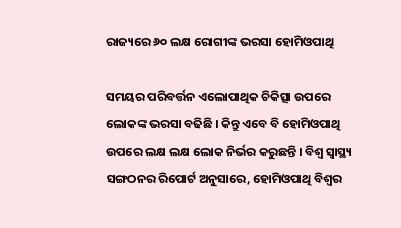ରାଜ୍ୟରେ ୬୦ ଲକ୍ଷ ରୋଗୀଙ୍କ ଭରସା ହୋମିଓପାଥି

ସମୟର ପରିବର୍ତ୍ତନ ଏଲୋପାଥିକ ଚିକିତ୍ସା ଉପରେ ଲୋକଙ୍କ ଭରସା ବଢିଛି । କିନ୍ତୁ ଏବେ ବି ହୋମିଓପାଥି ଉପରେ ଲକ୍ଷ ଲକ୍ଷ ଲୋକ ନିର୍ଭର କରୁଛନ୍ତି । ବିଶ୍ୱ ସ୍ୱାସ୍ଥ୍ୟ ସଙ୍ଗଠନର ରିପୋର୍ଟ ଅନୁସାରେ, ହୋମିଓପାଥି ବିଶ୍ୱର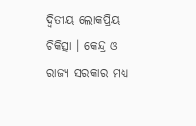ଦ୍ୱିତୀୟ ଲୋକପ୍ରିୟ ଚିକିତ୍ସା । କେନ୍ଦ୍ର ଓ ରାଜ୍ୟ ସରକାର ମଧ୍ୟ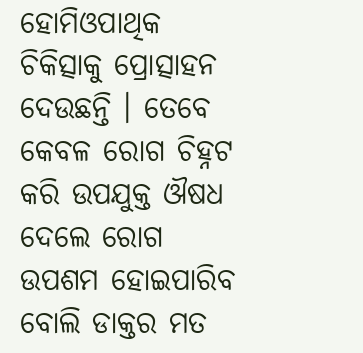ହୋମିଓପାଥିକ ଚିକିତ୍ସାକୁ ପ୍ରୋତ୍ସାହନ ଦେଉଛନ୍ତି । ତେବେ କେବଳ ରୋଗ ଚିହ୍ନଟ କରି ଉପଯୁକ୍ତ ଔଷଧ ଦେଲେ ରୋଗ ଉପଶମ ହୋଇପାରିବ ବୋଲି ଡାକ୍ତର ମତ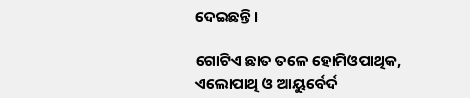ଦେଇଛନ୍ତି ।

ଗୋଟିଏ ଛାତ ତଳେ ହୋମିଓପାଥିକ, ଏଲୋପାଥି ଓ ଆୟୁର୍ବେର୍ଦ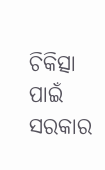ଚିକିତ୍ସା ପାଇଁ ସରକାର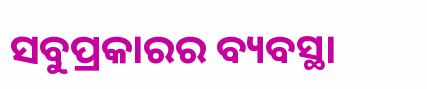ସବୁପ୍ରକାରର ବ୍ୟବସ୍ଥା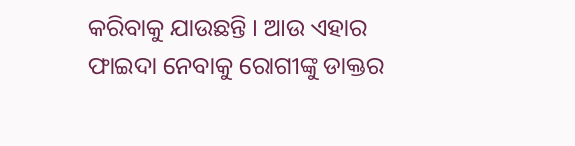କରିବାକୁ ଯାଉଛନ୍ତି । ଆଉ ଏହାର ଫାଇଦା ନେବାକୁ ରୋଗୀଙ୍କୁ ଡାକ୍ତର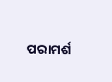ପରାମର୍ଶ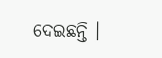ଦେଇଛନ୍ତି ।